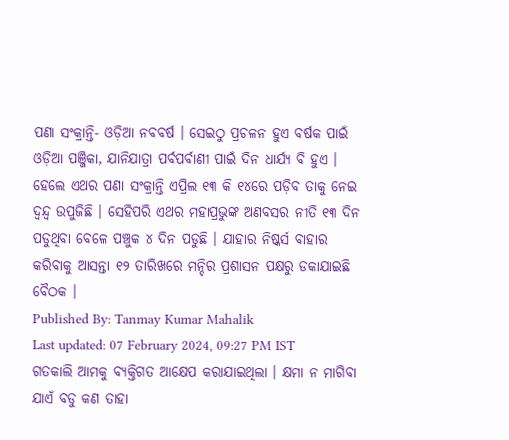ପଣା ସଂକ୍ରାନ୍ତି- ଓଡ଼ିଆ ନବବର୍ଷ । ସେଇଠୁ ପ୍ରଚଳନ ହୁଏ ବର୍ଷକ ପାଇଁ ଓଡ଼ିଆ ପଞ୍ଜିକା, ଯାନିଯାତ୍ରା ପର୍ବପର୍ବାଣୀ ପାଇଁ ଦିନ ଧାର୍ଯ୍ୟ ବି ହୁଏ । ହେଲେ ଏଥର ପଣା ସଂକ୍ରାନ୍ତି ଏପ୍ରିଲ ୧୩ କି ୧୪ରେ ପଡ଼ିବ ତାକୁ ନେଇ ଦ୍ୱନ୍ଦ୍ୱ ଉପୁଜିଛି । ସେହିପରି ଏଥର ମହାପ୍ରଭୁଙ୍କ ଅଣବସର ନୀତି ୧୩ ଦିନ ପଡୁଥିବା ବେଳେ ପଞ୍ଚୁକ ୪ ଦିନ ପଡୁଛି । ଯାହାର ନିଷ୍କର୍ସ ବାହାର କରିବାକୁ ଆସନ୍ତା ୧୨ ତାରିଖରେ ମନ୍ଦିର ପ୍ରଶାସନ ପକ୍ଷରୁ ଡକାଯାଇଛି ବୈଠକ ।
Published By: Tanmay Kumar Mahalik
Last updated: 07 February 2024, 09:27 PM IST
ଗତକାଲି ଆମକୁ ବ୍ୟକ୍ତିଗତ ଆକ୍ଷେପ କରାଯାଇଥିଲା । କ୍ଷମା ନ ମାଗିବା ଯାଏଁ ବଡୁ କଣ ତାହା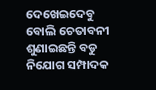ଦେଖେଇଦେବୁ ବୋଲି ଚେତାବନୀ ଶୁଣାଇଛନ୍ତି ବଡୁ ନିଯୋଗ ସମ୍ପାଦକ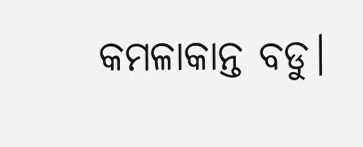କମଳାକାନ୍ତ ବଡୁ।